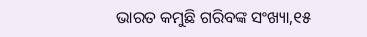ଭାରତ କମୁଛି ଗରିବଙ୍କ ସଂଖ୍ୟା,୧୫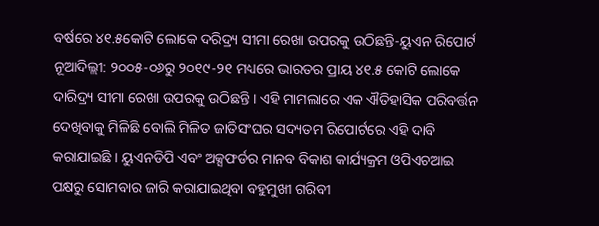ବର୍ଷରେ ୪୧.୫କୋଟି ଲୋକେ ଦରିଦ୍ର୍ୟ ସୀମା ରେଖା ଉପରକୁ ଉଠିଛନ୍ତି-ୟୁଏନ ରିପୋର୍ଟ
ନୂଆଦିଲ୍ଲୀ: ୨୦୦୫-୦୬ରୁ ୨୦୧୯-୨୧ ମଧ୍ୟରେ ଭାରତର ପ୍ରାୟ ୪୧.୫ କୋଟି ଲୋକେ ଦାରିଦ୍ର୍ୟ ସୀମା ରେଖା ଉପରକୁ ଉଠିଛନ୍ତି । ଏହି ମାମଲାରେ ଏକ ଐତିହାସିକ ପରିବର୍ତ୍ତନ ଦେଖିବାକୁ ମିଳିଛି ବୋଲି ମିଳିତ ଜାତିସଂଘର ସଦ୍ୟତମ ରିପୋର୍ଟରେ ଏହି ଦାବି କରାଯାଇଛି । ୟୁଏନଡିପି ଏବଂ ଅକ୍ସଫର୍ଡର ମାନବ ବିକାଶ କାର୍ଯ୍ୟକ୍ରମ ଓପିଏଚଆଇ ପକ୍ଷରୁ ସୋମବାର ଜାରି କରାଯାଇଥିବା ବହୁମୁଖୀ ଗରିବୀ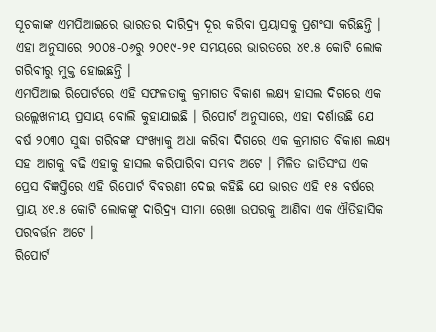ସୂଚକାଙ୍କ ଏମପିଆଇରେ ଭାରତର ଦାରିଦ୍ର୍ୟ ଦୂର କରିବା ପ୍ରୟାସକୁ ପ୍ରଶଂସା କରିଛନ୍ତି ।
ଏହା ଅନୁସାରେ ୨୦୦୫-୦୬ରୁ ୨୦୧୯-୨୧ ସମୟରେ ଭାରତରେ ୪୧.୫ କୋଟି ଲୋକ ଗରିବୀରୁ ମୁକ୍ତ ହୋଇଛନ୍ତି ।
ଏମପିଆଇ ରିପୋର୍ଟରେ ଏହି ସଫଳତାକୁ କ୍ରମାଗତ ବିକାଶ ଲକ୍ଷ୍ୟ ହାସଲ ଦିଗରେ ଏକ ଉଲ୍ଲେଖନୀୟ ପ୍ରସାୟ ବୋଲି କୁହାଯାଇଛି । ରିପୋର୍ଟ ଅନୁସାରେ, ଏହା ଦର୍ଶାଉଛି ଯେ ବର୍ଷ ୨୦୩୦ ସୁଦ୍ଧା ଗରିବଙ୍କ ସଂଖ୍ୟାକୁ ଅଧା କରିବା ଦିଗରେ ଏକ କ୍ରମାଗତ ବିକାଶ ଲକ୍ଷ୍ୟ ସହ ଆଗକୁ ବଢି ଏହାକୁ ହାସଲ କରିପାରିବା ସମ୍ଭବ ଅଟେ । ମିଳିତ ଜାତିସଂଘ ଏକ ପ୍ରେସ ବିଜ୍ଞପ୍ତିରେ ଏହି ରିପୋର୍ଟ ବିବରଣୀ ଦେଇ କହିଛି ଯେ ଭାରତ ଏହି ୧୫ ବର୍ଷରେ ପ୍ରାୟ ୪୧.୫ କୋଟି ଲୋକଙ୍କୁ ଦାରିଦ୍ର୍ୟ ସୀମା ରେଖା ଉପରକୁ ଆଣିବା ଏକ ଐତିହାସିକ ପରବର୍ତ୍ତନ ଅଟେ ।
ରିପୋର୍ଟ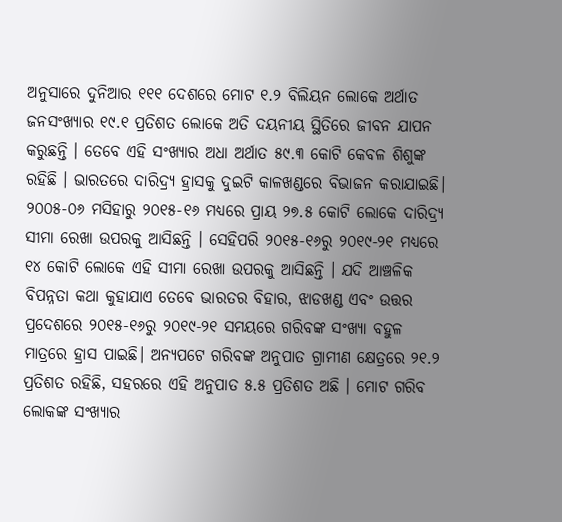ଅନୁସାରେ ଦୁନିଆର ୧୧୧ ଦେଶରେ ମୋଟ ୧.୨ ବିଲିୟନ ଲୋକେ ଅର୍ଥାତ ଜନସଂଖ୍ୟାର ୧୯.୧ ପ୍ରତିଶତ ଲୋକେ ଅତି ଦୟନୀୟ ସ୍ଥିତିରେ ଜୀବନ ଯାପନ କରୁଛନ୍ତି । ତେବେ ଏହି ସଂଖ୍ୟାର ଅଧା ଅର୍ଥାତ ୫୯.୩ କୋଟି କେବଳ ଶିଶୁଙ୍କ ରହିଛି । ଭାରତରେ ଦାରିଦ୍ର୍ୟ ହ୍ରାସକୁ ଦୁଇଟି କାଳଖଣ୍ଡରେ ବିଭାଜନ କରାଯାଇଛି। ୨୦୦୫-୦୬ ମସିହାରୁ ୨୦୧୫-୧୬ ମଧ୍ୟରେ ପ୍ରାୟ ୨୭.୫ କୋଟି ଲୋକେ ଦାରିଦ୍ର୍ୟ ସୀମା ରେଖା ଉପରକୁ ଆସିଛନ୍ତି । ସେହିପରି ୨୦୧୫-୧୬ରୁ ୨୦୧୯-୨୧ ମଧ୍ୟରେ ୧୪ କୋଟି ଲୋକେ ଏହି ସୀମା ରେଖା ଉପରକୁ ଆସିଛନ୍ତି । ଯଦି ଆଞ୍ଚଳିକ ବିପନ୍ନତା କଥା କୁହାଯାଏ ତେବେ ଭାରତର ବିହାର, ଝାଡଖଣ୍ଡ ଏବଂ ଉତ୍ତର ପ୍ରଦେଶରେ ୨୦୧୫-୧୬ରୁ ୨୦୧୯-୨୧ ସମୟରେ ଗରିବଙ୍କ ସଂଖ୍ୟା ବହୁଳ ମାତ୍ରରେ ହ୍ରାସ ପାଇଛି। ଅନ୍ୟପଟେ ଗରିବଙ୍କ ଅନୁପାତ ଗ୍ରାମୀଣ କ୍ଷେତ୍ରରେ ୨୧.୨ ପ୍ରତିଶତ ରହିଛି, ସହରରେ ଏହି ଅନୁପାତ ୫.୫ ପ୍ରତିଶତ ଅଛି । ମୋଟ ଗରିବ ଲୋକଙ୍କ ସଂଖ୍ୟାର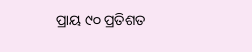ପ୍ରାୟ ୯୦ ପ୍ରତିଶତ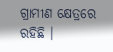ଗ୍ରାମୀଣ କ୍ଷେତ୍ରରେ ରହିଛି ।